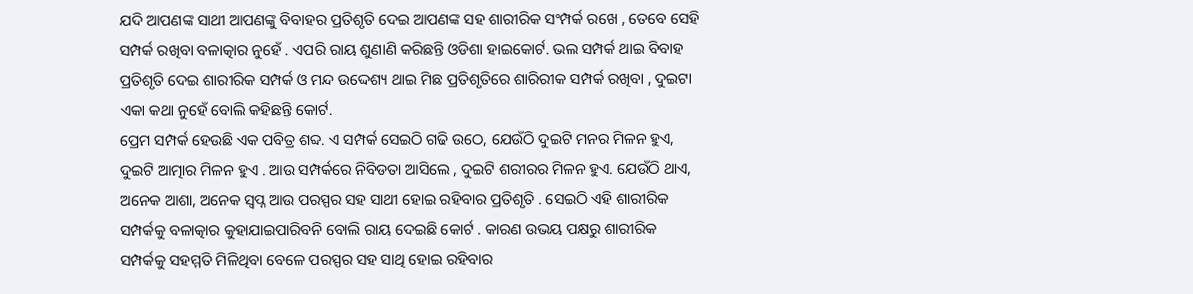ଯଦି ଆପଣଙ୍କ ସାଥୀ ଆପଣଙ୍କୁ ବିବାହର ପ୍ରତିଶୃତି ଦେଇ ଆପଣଙ୍କ ସହ ଶାରୀରିକ ସଂମ୍ପର୍କ ରଖେ , ତେବେ ସେହି ସମ୍ପର୍କ ରଖିବା ବଳାତ୍କାର ନୁହେଁ . ଏପରି ରାୟ ଶୁଣାଣି କରିଛନ୍ତି ଓଡିଶା ହାଇକୋର୍ଟ. ଭଲ ସମ୍ପର୍କ ଥାଇ ବିବାହ ପ୍ରତିଶୃତି ଦେଇ ଶାରୀରିକ ସମ୍ପର୍କ ଓ ମନ୍ଦ ଉଦ୍ଦେଶ୍ୟ ଥାଇ ମିଛ ପ୍ରତିଶୃତିରେ ଶାରିରୀକ ସମ୍ପର୍କ ରଖିବା , ଦୁଇଟା ଏକା କଥା ନୁହେଁ ବୋଲି କହିଛନ୍ତି କୋର୍ଟ.
ପ୍ରେମ ସମ୍ପର୍କ ହେଉଛି ଏକ ପବିତ୍ର ଶବ୍ଦ. ଏ ସମ୍ପର୍କ ସେଇଠି ଗଢି ଉଠେ, ଯେଉଁଠି ଦୁଇଟି ମନର ମିଳନ ହୁଏ, ଦୁଇଟି ଆତ୍ମାର ମିଳନ ହୁଏ . ଆଉ ସମ୍ପର୍କରେ ନିବିଡତା ଆସିଲେ , ଦୁଇଟି ଶରୀରର ମିଳନ ହୁଏ. ଯେଉଁଠି ଥାଏ, ଅନେକ ଆଶା, ଅନେକ ସ୍ବପ୍ନ ଆଉ ପରସ୍ପର ସହ ସାଥୀ ହୋଇ ରହିବାର ପ୍ରତିଶୃତି . ସେଇଠି ଏହି ଶାରୀରିକ ସମ୍ପର୍କକୁ ବଳାତ୍କାର କୁହାଯାଇପାରିବନି ବୋଲି ରାୟ ଦେଇଛି କୋର୍ଟ . କାରଣ ଉଭୟ ପକ୍ଷରୁ ଶାରୀରିକ ସମ୍ପର୍କକୁ ସହମ୍ମତି ମିଳିଥିବା ବେଳେ ପରସ୍ପର ସହ ସାଥି ହୋଇ ରହିବାର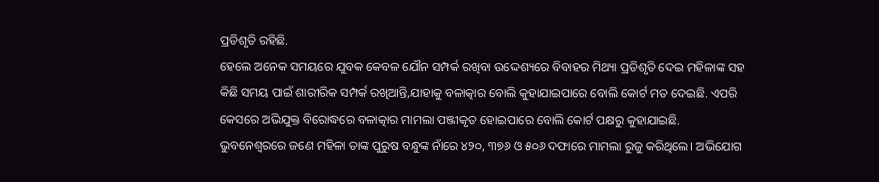ପ୍ରତିଶୃତି ରହିଛି.
ହେଲେ ଅନେକ ସମୟରେ ଯୁବକ କେବଳ ଯୌନ ସମ୍ପର୍କ ରଖିବା ଉଦ୍ଦେଶ୍ୟରେ ବିବାହର ମିଥ୍ୟା ପ୍ରତିଶୃତି ଦେଇ ମହିଳାଙ୍କ ସହ କିଛି ସମୟ ପାଇଁ ଶାରୀରିକ ସମ୍ପର୍କ ରଖିଆନ୍ତି,ଯାହାକୁ ବଳାତ୍କାର ବୋଲି କୁହାଯାଇପାରେ ବୋଲି କୋର୍ଟ ମତ ଦେଇଛି. ଏପରି କେସରେ ଅଭିଯୁକ୍ତ ବିରୋଦ୍ଧରେ ବଳାତ୍କାର ମାମଲା ପଞ୍ଜୀକୃତ ହୋଇପାରେ ବୋଲି କୋର୍ଟ ପକ୍ଷରୁ କୁହାଯାଇଛି.
ଭୁବନେଶ୍ବରରେ ଜଣେ ମହିଳା ତାଙ୍କ ପୁରୁଷ ବନ୍ଧୁଙ୍କ ନାଁରେ ୪୨୦, ୩୭୬ ଓ ୫୦୬ ଦଫାରେ ମାମଲା ରୁଜୁ କରିଥିଲେ। ଅଭିଯୋଗ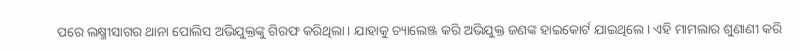ପରେ ଲକ୍ଷ୍ମୀସାଗର ଥାନା ପୋଲିସ ଅଭିଯୁକ୍ତଙ୍କୁ ଗିରଫ କରିଥିଲା। ଯାହାକୁ ଚ୍ୟାଲେଞ୍ଜ କରି ଅଭିଯୁକ୍ତ ଜଣଙ୍କ ହାଇକୋର୍ଟ ଯାଇଥିଲେ। ଏହି ମାମଲାର ଶୁଣାଣୀ କରି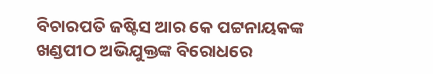ବିଚାରପତି ଜଷ୍ଟିସ ଆର କେ ପଟ୍ଟନାୟକଙ୍କ ଖଣ୍ଡପୀଠ ଅଭିଯୁକ୍ତଙ୍କ ବିରୋଧରେ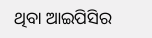ଥିବା ଆଇପିସିର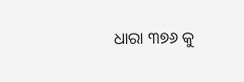ଧାରା ୩୭୬ କୁ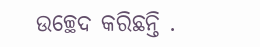ଉଚ୍ଛେଦ କରିଛନ୍ତି .